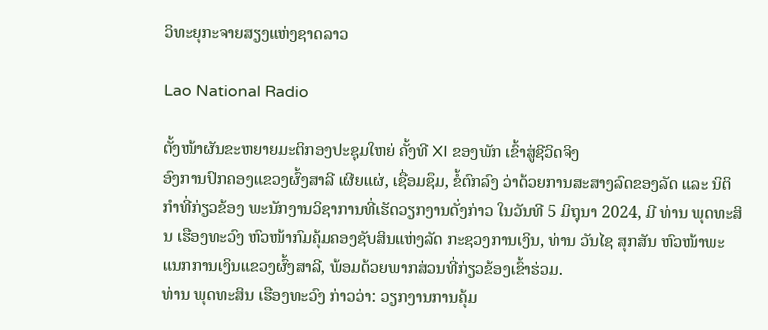ວິທະຍຸກະຈາຍສຽງແຫ່ງຊາດລາວ

Lao National Radio

ຕັ້ງໜ້າຜັນຂະຫຍາຍມະຕິກອງປະຊຸມໃຫຍ່ ຄັ້ງທີ XI ຂອງພັກ ເຂົ້າສູ່ຊີວິດຈິງ
ອົງການປົກຄອງແຂວງຜົ້ງສາລີ ເຜີຍແຜ່, ເຊື່ອມຊຶມ, ຂໍ້ຕົກລົງ ວ່າດ້ວຍການສະສາງລົດຂອງລັດ ແລະ ນິຕິກຳທີ່ກ່ຽວຂ້ອງ ພະນັກງານວິຊາການທີ່ເຮັດວຽກງານດັ່ງກ່າວ ໃນວັນທີ 5 ມິຖຸນາ 2024, ມີ ທ່ານ ພຸດທະສິນ ເຮືອງທະວົງ ຫົວໜ້າກົມຄຸ້ມຄອງຊັບສິນແຫ່ງລັດ ກະຊວງການເງິນ, ທ່ານ ວັນໄຊ ສຸກສັນ ຫົວໜ້າພະແນກການເງິນແຂວງຜົ້ງສາລີ, ພ້ອມດ້ວຍພາກສ່ວນທີ່ກ່ຽວຂ້ອງເຂົ້າຮ່ວມ.
ທ່ານ ພຸດທະສິນ ເຮືອງທະວົງ ກ່າວວ່າ: ວຽກງານການຄຸ້ມ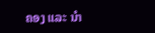ຄອງ ແລະ ນໍາ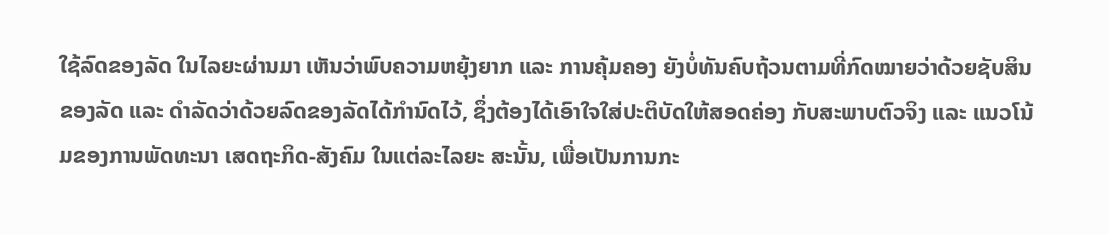ໃຊ້ລົດຂອງລັດ ໃນໄລຍະຜ່ານມາ ເຫັນວ່າພົບຄວາມຫຍຸ້ງຍາກ ແລະ ການຄຸ້ມຄອງ ຍັງບໍ່ທັນຄົບຖ້ວນຕາມທີ່ກົດໝາຍວ່າດ້ວຍຊັບສິນຂອງລັດ ແລະ ດຳລັດວ່າດ້ວຍລົດຂອງລັດໄດ້ກຳນົດໄວ້, ຊຶ່ງຕ້ອງໄດ້ເອົາໃຈໃສ່ປະຕິບັດໃຫ້ສອດຄ່ອງ ກັບສະພາບຕົວຈິງ ແລະ ແນວໂນ້ມຂອງການພັດທະນາ ເສດຖະກິດ-ສັງຄົມ ໃນແຕ່ລະໄລຍະ ສະນັ້ນ, ເພື່ອເປັນການກະ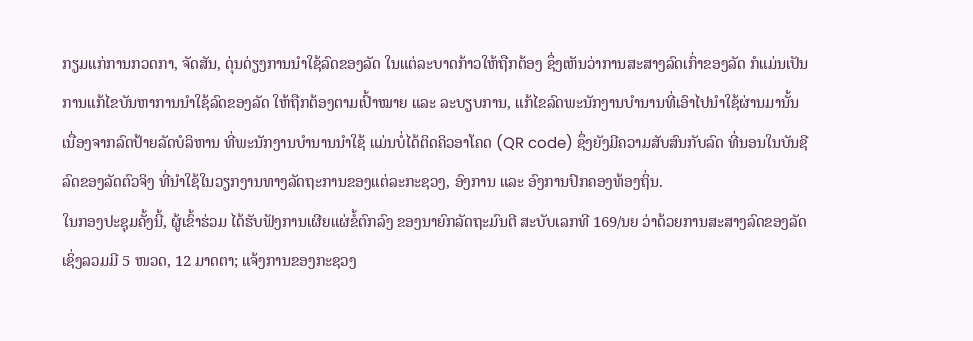ກຽມແກ່ການກວດກາ, ຈັດສັນ, ດຸ່ນດ່ຽງການນໍາໃຊ້ລົດຂອງລັດ ໃນແຕ່ລະບາດກ້າວໃຫ້ຖືກຕ້ອງ ຊຶ່ງເຫັນວ່າການສະສາງລົດເກົ່າຂອງລັດ ກໍແມ່ນເປັນການແກ້ໄຂບັນຫາການນໍາໃຊ້ລົດຂອງລັດ ໃຫ້ຖືກຕ້ອງຕາມເປົ້າໝາຍ ແລະ ລະບຽບການ, ແກ້ໄຂລົດພະນັກງານບໍານານທີ່ເອົາໄປນໍາໃຊ້ຜ່ານມານັ້ນ ເນື່ອງຈາກລົດປ້າຍລັດບໍລິຫານ ທີ່ພະນັກງານບຳນານນໍາໃຊ້ ແມ່ນບໍ່ໄດ້ຕິດຄິວອາໂຄດ (QR code) ຊຶ່ງຍັງມີຄວາມສັບສົນກັບລົດ ທີ່ນອນໃນບັນຊີລົດຂອງລັດຕົວຈິງ ທີ່ນໍາໃຊ້ໃນວຽກງານທາງລັດຖະການຂອງແຕ່ລະກະຊວງ, ອົງການ ແລະ ອົງການປົກຄອງທ້ອງຖິ່ນ.
ໃນກອງປະຊຸມຄັ້ງນີ້, ຜູ້ເຂົ້າຮ່ວມ ໄດ້ຮັບຟັງການເຜີຍແຜ່ຂໍ້ຕົກລົງ ຂອງນາຍົກລັດຖະມົນຕີ ສະບັບເລກທີ 169/ນຍ ວ່າດ້ວຍການສະສາງລົດຂອງລັດ ເຊິ່ງລວມມີ 5 ໜວດ, 12 ມາດຕາ; ແຈ້ງການຂອງກະຊວງ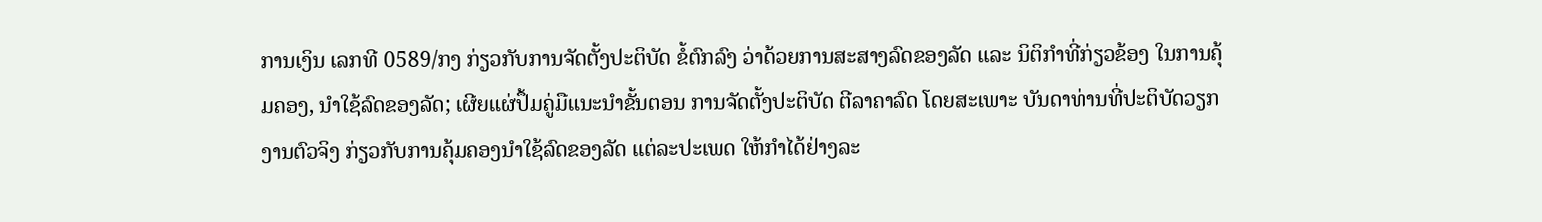ການເງິນ ເລກທີ 0589/ກງ ກ່ຽວກັບການຈັດຕັ້ງປະຕິບັດ ຂໍ້ຕົກລົງ ວ່າດ້ວຍການສະສາງລົດຂອງລັດ ແລະ ນິຕິກຳທີ່ກ່ຽວຂ້ອງ ໃນການຄຸ້ມຄອງ, ນຳໃຊ້ລົດຂອງລັດ; ເຜີຍແຜ່ປຶ້ມຄູ່ມືແນະນຳຂັ້ນຕອນ ການຈັດຕັ້ງປະຕິບັດ ຕີລາຄາລົດ ໂດຍສະເພາະ ບັນດາທ່ານທີ່ປະຕິບັດວຽກງານຕົວຈິງ ກ່ຽວກັບການຄຸ້ມຄອງນຳໃຊ້ລົດຂອງລັດ ແຕ່ລະປະເພດ ໃຫ້ກຳໄດ້ຢ່າງລະ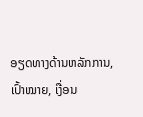ອຽດທາງດ້ານຫລັກການ, ເປົ້າໝາຍ, ເງື່ອນ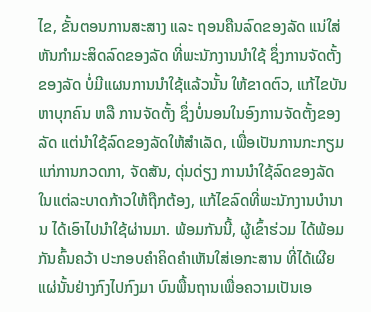ໄຂ, ຂັ້ນຕອນການສະສາງ ແລະ ຖອນຄືນລົດຂອງລັດ ແນ່ໃສ່ຫັນກຳມະສິດລົດຂອງລັດ ທີ່ພະນັກງານນຳໃຊ້ ຊຶ່ງການຈັດຕັ້ງຂອງລັດ ບໍ່ມີແຜນການນຳໃຊ້ແລ້ວນັ້ນ ໃຫ້ຂາດຕົວ, ແກ້ໄຂບັນຫາບຸກຄົນ ຫລື ການຈັດຕັ້ງ ຊຶ່ງບໍ່ນອນໃນອົງການຈັດຕັ້ງຂອງລັດ ແຕ່ນຳໃຊ້ລົດຂອງລັດໃຫ້ສຳເລັດ, ເພື່ອເປັນການກະກຽມ ແກ່ການກວດກາ, ຈັດສັນ, ດຸ່ນດ່ຽງ ການນຳໃຊ້ລົດຂອງລັດ ໃນແຕ່ລະບາດກ້າວໃຫ້ຖືກຕ້ອງ, ແກ້ໄຂລົດທີ່ພະນັກງານບຳນານ ໄດ້ເອົາໄປນຳໃຊ້ຜ່ານມາ. ພ້ອມກັນນີ້, ຜູ້ເຂົ້າຮ່ວມ ໄດ້ພ້ອມກັນຄົ້ນຄວ້າ ປະກອບຄຳຄິດຄຳເຫັນໃສ່ເອກະສານ ທີ່ໄດ້ເຜີຍແຜ່ນັ້ນຢ່າງກົງໄປກົງມາ ບົນພື້ນຖານເພື່ອຄວາມເປັນເອ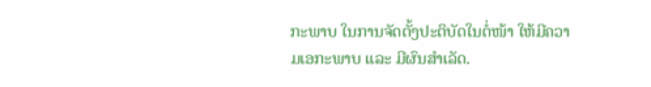ກະພາບ ໃນການຈັດຕັ້ງປະຕິບັດໃນຕໍ່ໜ້າ ໃຫ້ມີຄວາມເອກະພາບ ແລະ ມີຜົນສຳເລັດ.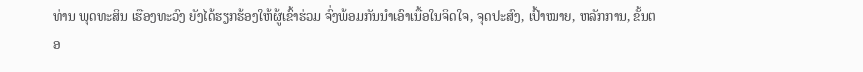ທ່ານ ພຸດທະສິນ ເຮືອງທະວົງ ຍັງໄດ້ຮຽກຮ້ອງໃຫ້ຜູ້ເຂົ້າຮ່ວມ ຈົ່ງພ້ອມກັນນຳເອົາເນື້ອໃນຈິດໃຈ, ຈຸດປະສົງ, ເປົ້າໝາຍ, ຫລັກການ, ຂັ້ນຕອ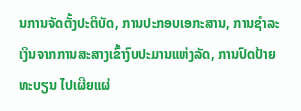ນການຈັດຕັ້ງປະຕິບັດ, ການປະກອບເອກະສານ, ການຊຳລະເງິນຈາກການສະສາງເຂົ້າງົບປະມານແຫ່ງລັດ, ການປົດປ້າຍທະບຽນ ໄປເຜີຍແຜ່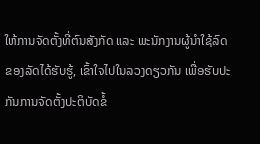ໃຫ້ການຈັດຕັ້ງທີ່ຕົນສັງກັດ ແລະ ພະນັກງານຜູ້ນຳໃຊ້ລົດຂອງລັດໄດ້ຮັບຮູ້, ເຂົ້າໃຈໄປໃນລວງດຽວກັນ ເພື່ອຮັບປະກັນການຈັດຕັ້ງປະຕິບັດຂໍ້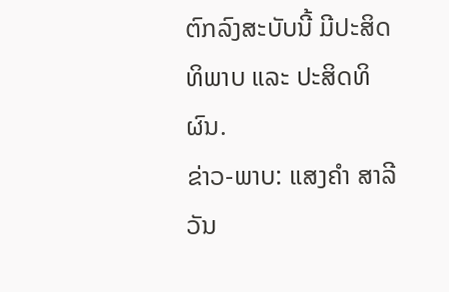ຕົກລົງສະບັບນີ້ ມີປະສິດທິພາບ ແລະ ປະສິດທິຜົນ.
ຂ່າວ-ພາບ: ແສງຄຳ ສາລີວັນ